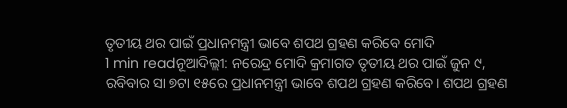ତୃତୀୟ ଥର ପାଇଁ ପ୍ରଧାନମନ୍ତ୍ରୀ ଭାବେ ଶପଥ ଗ୍ରହଣ କରିବେ ମୋଦି
1 min readନୂଆଦିଲ୍ଲୀ: ନରେନ୍ଦ୍ର ମୋଦି କ୍ରମାଗତ ତୃତୀୟ ଥର ପାଇଁ ଜୁନ ୯, ରବିବାର ସା ୭ଟା ୧୫ରେ ପ୍ରଧାନମନ୍ତ୍ରୀ ଭାବେ ଶପଥ ଗ୍ରହଣ କରିବେ। ଶପଥ ଗ୍ରହଣ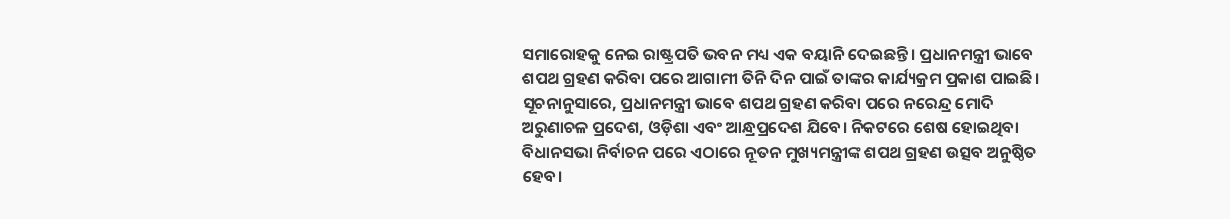ସମାରୋହକୁ ନେଇ ରାଷ୍ଟ୍ରପତି ଭବନ ମଧ୍ୟ ଏକ ବୟାନି ଦେଇଛନ୍ତି। ପ୍ରଧାନମନ୍ତ୍ରୀ ଭାବେ ଶପଥ ଗ୍ରହଣ କରିବା ପରେ ଆଗାମୀ ତିନି ଦିନ ପାଇଁ ତାଙ୍କର କାର୍ଯ୍ୟକ୍ରମ ପ୍ରକାଶ ପାଇଛି।
ସୂଚନାନୁସାରେ, ପ୍ରଧାନମନ୍ତ୍ରୀ ଭାବେ ଶପଥ ଗ୍ରହଣ କରିବା ପରେ ନରେନ୍ଦ୍ର ମୋଦି ଅରୁଣାଚଳ ପ୍ରଦେଶ, ଓଡ଼ିଶା ଏବଂ ଆନ୍ଧ୍ରପ୍ରଦେଶ ଯିବେ। ନିକଟରେ ଶେଷ ହୋଇଥିବା ବିଧାନସଭା ନିର୍ବାଚନ ପରେ ଏଠାରେ ନୂତନ ମୁଖ୍ୟମନ୍ତ୍ରୀଙ୍କ ଶପଥ ଗ୍ରହଣ ଉତ୍ସବ ଅନୁଷ୍ଠିତ ହେବ।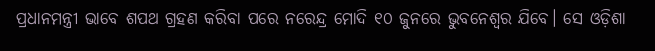ପ୍ରଧାନମନ୍ତ୍ରୀ ଭାବେ ଶପଥ ଗ୍ରହଣ କରିବା ପରେ ନରେନ୍ଦ୍ର ମୋଦି ୧୦ ଜୁନରେ ଭୁବନେଶ୍ୱର ଯିବେ। ସେ ଓଡ଼ିଶା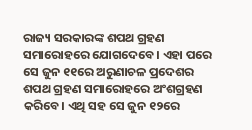ରାଜ୍ୟ ସରକାରଙ୍କ ଶପଥ ଗ୍ରହଣ ସମାରୋହରେ ଯୋଗଦେବେ। ଏହା ପରେ ସେ ଜୁନ ୧୧ରେ ଅରୁଣାଚଳ ପ୍ରଦେଶର ଶପଥ ଗ୍ରହଣ ସମାରୋହରେ ଅଂଶଗ୍ରହଣ କରିବେ। ଏଥି ସହ ସେ ଜୁନ ୧୨ରେ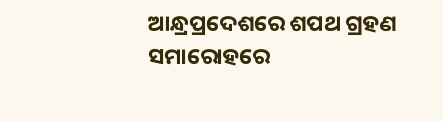ଆନ୍ଧ୍ରପ୍ରଦେଶରେ ଶପଥ ଗ୍ରହଣ ସମାରୋହରେ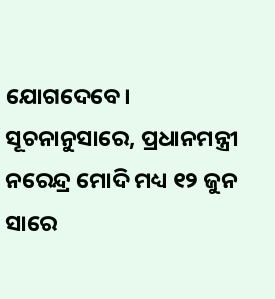ଯୋଗଦେବେ।
ସୂଚନାନୁସାରେ, ପ୍ରଧାନମନ୍ତ୍ରୀ ନରେନ୍ଦ୍ର ମୋଦି ମଧ୍ୟ ୧୨ ଜୁନ ସାରେ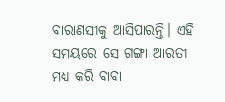ବାରାଣସୀକୁ ଆସିପାରନ୍ତି। ଏହି ସମୟରେ ସେ ଗଙ୍ଗା ଆରତୀ ମଧ୍ୟ କରି ବାବା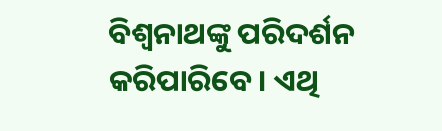ବିଶ୍ୱନାଥଙ୍କୁ ପରିଦର୍ଶନ କରିପାରିବେ। ଏଥି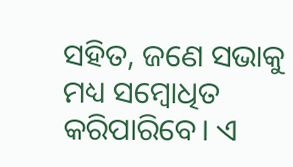ସହିତ, ଜଣେ ସଭାକୁ ମଧ୍ୟ ସମ୍ବୋଧିତ କରିପାରିବେ। ଏ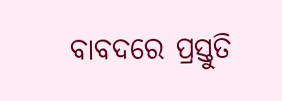ବାବଦରେ ପ୍ରସ୍ତୁତି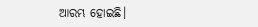ଆରମ୍ଭ ହୋଇଛି।